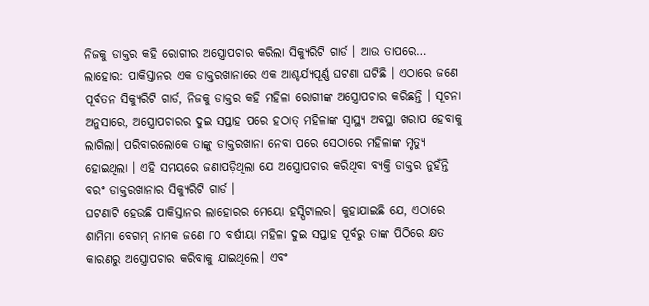ନିଜକୁ ଡାକ୍ତର କହି ରୋଗୀର ଅସ୍ତ୍ରୋପଚାର କରିଲା ସିକ୍ୟୁରିଟି ଗାର୍ଡ । ଆଉ ତାପରେ…
ଲାହୋର: ପାକିସ୍ତାନର ଏକ ଡାକ୍ତରଖାନାରେ ଏକ ଆଶ୍ଚର୍ଯ୍ୟପୂର୍ଣ୍ଣ ଘଟଣା ଘଟିଛି । ଏଠାରେ ଜଣେ ପୂର୍ବତନ ସିକ୍ୟୁରିଟି ଗାର୍ଡ, ନିଜକୁ ଡାକ୍ତର କହି ମହିଳା ରୋଗୀଙ୍କ ଅସ୍ତ୍ରୋପଚାର କରିଛନ୍ତି । ସୂଚନା ଅନୁସାରେ, ଅସ୍ତ୍ରୋପଚାରର ଦୁଇ ସପ୍ତାହ ପରେ ହଠାତ୍ ମହିଳାଙ୍କ ସ୍ୱାସ୍ଥ୍ୟ ଅବସ୍ଥା ଖରାପ ହେବାକୁ ଲାଗିଲା। ପରିବାରଲୋକେ ତାଙ୍କୁ ଡାକ୍ତରଖାନା ନେବା ପରେ ସେଠାରେ ମହିଳାଙ୍କ ମୃତ୍ୟୁ ହୋଇଥିଲା । ଏହି ସମୟରେ ଜଣାପଡ଼ିଥିଲା ଯେ ଅସ୍ତ୍ରୋପଚାର କରିଥିବା ବ୍ୟକ୍ତି ଡାକ୍ତର ନୁହଁନ୍ତି ବରଂ ଡାକ୍ତରଖାନାର ସିକ୍ୟୁରିଟି ଗାର୍ଡ ।
ଘଟଣାଟି ହେଉଛି ପାକିସ୍ତାନର ଲାହୋରର ମେୟୋ ହସ୍ପିଟାଲର। କୁହାଯାଇଛି ଯେ, ଏଠାରେ ଶାମିମା ବେଗମ୍ ନାମକ ଜଣେ ୮୦ ବର୍ଷୀୟା ମହିଳା ଦୁଇ ସପ୍ତାହ ପୂର୍ବରୁ ତାଙ୍କ ପିଠିରେ କ୍ଷତ କାରଣରୁ ଅସ୍ତ୍ରୋପଚାର କରିବାକୁ ଯାଇଥିଲେ। ଏବଂ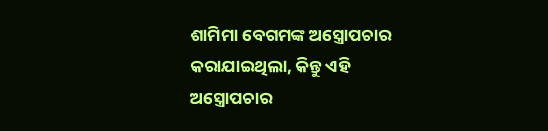ଶାମିମା ବେଗମଙ୍କ ଅସ୍ତ୍ରୋପଚାର କରାଯାଇଥିଲା, କିନ୍ତୁ ଏହି ଅସ୍ତ୍ରୋପଚାର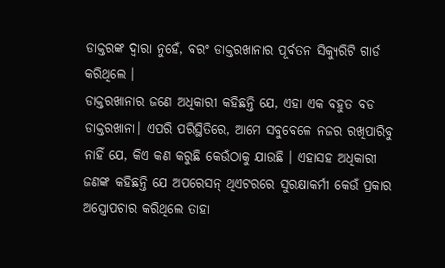ଡାକ୍ତରଙ୍କ ଦ୍ୱାରା ନୁହେଁ, ବରଂ ଡାକ୍ତରଖାନାର ପୂର୍ବତନ ସିକ୍ୟୁରିଟି ଗାର୍ଡ କରିଥିଲେ ।
ଡାକ୍ତରଖାନାର ଜଣେ ଅଧିକାରୀ କହିଛନ୍ତି ଯେ, ଏହା ଏକ ବହୁତ ବଡ ଡାକ୍ତରଖାନା। ଏପରି ପରିସ୍ଥିତିରେ, ଆମେ ସବୁବେଳେ ନଜର ରଖିପାରିବୁ ନାହିଁ ଯେ, କିଏ କଣ କରୁଛି କେଉଁଠାକୁ ଯାଉଛି । ଏହାସହ ଅଧିକାରୀ ଜଣଙ୍କ କହିଛନ୍ତି ଯେ ଅପରେସନ୍ ଥିଏଟରରେ ସୁରକ୍ଷାକର୍ମୀ କେଉଁ ପ୍ରକାର ଅସ୍ତ୍ରୋପଚାର କରିଥିଲେ ତାହା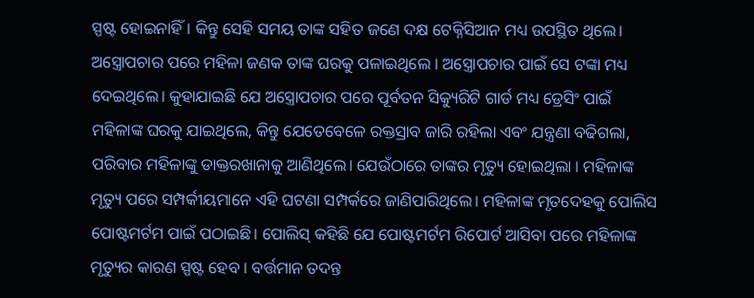ସ୍ପଷ୍ଟ ହୋଇନାହିଁ। କିନ୍ତୁ ସେହି ସମୟ ତାଙ୍କ ସହିତ ଜଣେ ଦକ୍ଷ ଟେକ୍ନିସିଆନ ମଧ୍ୟ ଉପସ୍ଥିତ ଥିଲେ।
ଅସ୍ତ୍ରୋପଚାର ପରେ ମହିଳା ଜଣକ ତାଙ୍କ ଘରକୁ ପଳାଇଥିଲେ । ଅସ୍ତ୍ରୋପଚାର ପାଇଁ ସେ ଟଙ୍କା ମଧ୍ୟ ଦେଇଥିଲେ। କୁହାଯାଇଛି ଯେ ଅସ୍ତ୍ରୋପଚାର ପରେ ପୂର୍ବତନ ସିକ୍ୟୁରିଟି ଗାର୍ଡ ମଧ୍ୟ ଡ୍ରେସିଂ ପାଇଁ ମହିଳାଙ୍କ ଘରକୁ ଯାଇଥିଲେ, କିନ୍ତୁ ଯେତେବେଳେ ରକ୍ତସ୍ରାବ ଜାରି ରହିଲା ଏବଂ ଯନ୍ତ୍ରଣା ବଢିଗଲା, ପରିବାର ମହିଳାଙ୍କୁ ଡାକ୍ତରଖାନାକୁ ଆଣିଥିଲେ। ଯେଉଁଠାରେ ତାଙ୍କର ମୃତ୍ୟୁ ହୋଇଥିଲା । ମହିଳାଙ୍କ ମୃତ୍ୟୁ ପରେ ସମ୍ପର୍କୀୟମାନେ ଏହି ଘଟଣା ସମ୍ପର୍କରେ ଜାଣିପାରିଥିଲେ। ମହିଳାଙ୍କ ମୃତଦେହକୁ ପୋଲିସ ପୋଷ୍ଟମର୍ଟମ ପାଇଁ ପଠାଇଛି। ପୋଲିସ୍ କହିଛି ଯେ ପୋଷ୍ଟମର୍ଟମ ରିପୋର୍ଟ ଆସିବା ପରେ ମହିଳାଙ୍କ ମୃତ୍ୟୁର କାରଣ ସ୍ପଷ୍ଟ ହେବ । ବର୍ତ୍ତମାନ ତଦନ୍ତ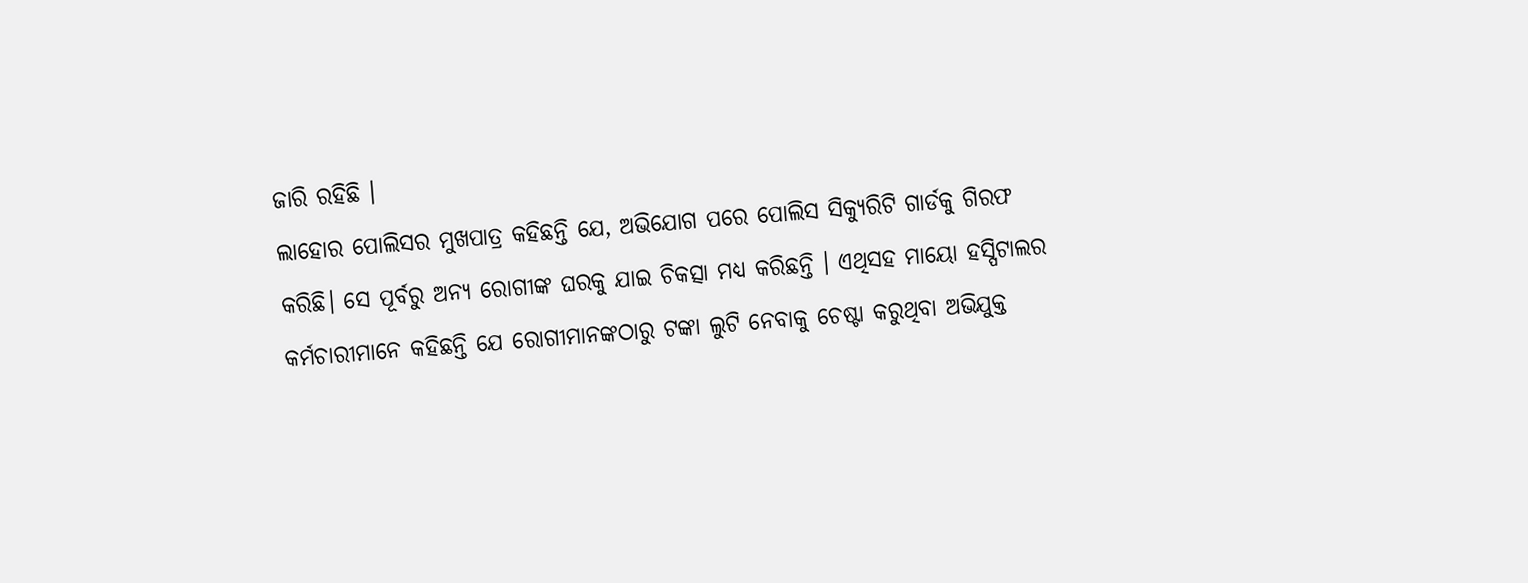ଜାରି ରହିଛି ।
ଲାହୋର ପୋଲିସର ମୁଖପାତ୍ର କହିଛନ୍ତି ଯେ, ଅଭିଯୋଗ ପରେ ପୋଲିସ ସିକ୍ୟୁରିଟି ଗାର୍ଡକୁ ଗିରଫ କରିଛି। ସେ ପୂର୍ବରୁ ଅନ୍ୟ ରୋଗୀଙ୍କ ଘରକୁ ଯାଇ ଚିକତ୍ସା ମଧ୍ୟ କରିଛନ୍ତି । ଏଥିସହ ମାୟୋ ହସ୍ପିଟାଲର କର୍ମଚାରୀମାନେ କହିଛନ୍ତି ଯେ ରୋଗୀମାନଙ୍କଠାରୁ ଟଙ୍କା ଲୁଟି ନେବାକୁ ଚେଷ୍ଟା କରୁଥିବା ଅଭିଯୁକ୍ତ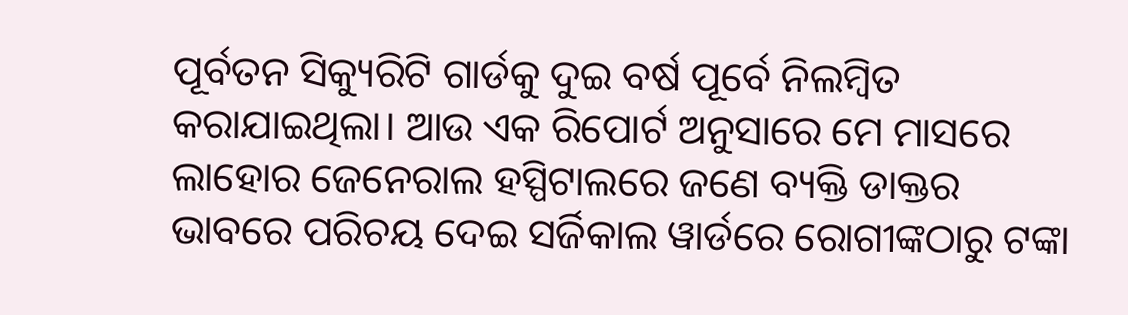ପୂର୍ବତନ ସିକ୍ୟୁରିଟି ଗାର୍ଡକୁ ଦୁଇ ବର୍ଷ ପୂର୍ବେ ନିଲମ୍ବିତ କରାଯାଇଥିଲା। ଆଉ ଏକ ରିପୋର୍ଟ ଅନୁସାରେ ମେ ମାସରେ ଲାହୋର ଜେନେରାଲ ହସ୍ପିଟାଲରେ ଜଣେ ବ୍ୟକ୍ତି ଡାକ୍ତର ଭାବରେ ପରିଚୟ ଦେଇ ସର୍ଜିକାଲ ୱାର୍ଡରେ ରୋଗୀଙ୍କଠାରୁ ଟଙ୍କା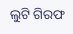ଲୁଟି ଗିରଫ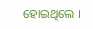ହୋଇଥିଲେ ।